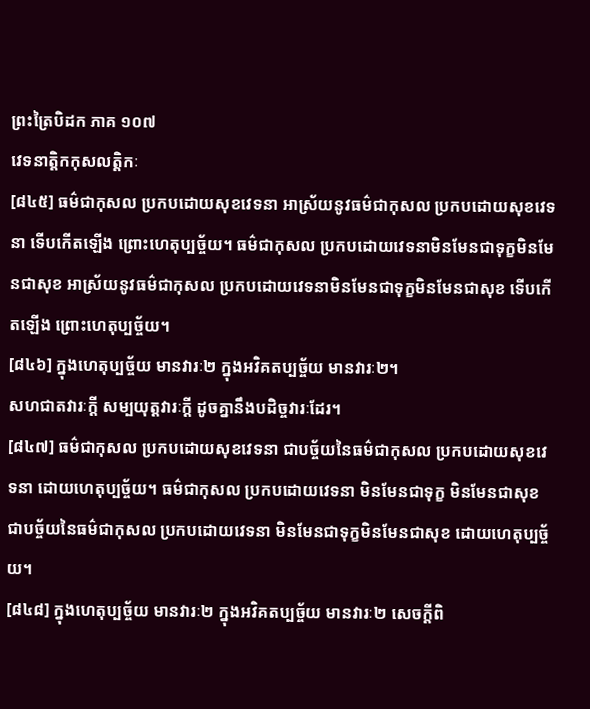ព្រះត្រៃបិដក ភាគ ១០៧
វេទនាត្តិកកុសលត្តិកៈ
[៨៤៥] ធម៌ជាកុសល ប្រកបដោយសុខវេទនា អាស្រ័យនូវធម៌ជាកុសល ប្រកបដោយសុខវេទនា ទើបកើតឡើង ព្រោះហេតុប្បច្ច័យ។ ធម៌ជាកុសល ប្រកបដោយវេទនាមិនមែនជាទុក្ខមិនមែនជាសុខ អាស្រ័យនូវធម៌ជាកុសល ប្រកបដោយវេទនាមិនមែនជាទុក្ខមិនមែនជាសុខ ទើបកើតឡើង ព្រោះហេតុប្បច្ច័យ។
[៨៤៦] ក្នុងហេតុប្បច្ច័យ មានវារៈ២ ក្នុងអវិគតប្បច្ច័យ មានវារៈ២។
សហជាតវារៈក្តី សម្បយុត្តវារៈក្តី ដូចគ្នានឹងបដិច្ចវារៈដែរ។
[៨៤៧] ធម៌ជាកុសល ប្រកបដោយសុខវេទនា ជាបច្ច័យនៃធម៌ជាកុសល ប្រកបដោយសុខវេទនា ដោយហេតុប្បច្ច័យ។ ធម៌ជាកុសល ប្រកបដោយវេទនា មិនមែនជាទុក្ខ មិនមែនជាសុខ ជាបច្ច័យនៃធម៌ជាកុសល ប្រកបដោយវេទនា មិនមែនជាទុក្ខមិនមែនជាសុខ ដោយហេតុប្បច្ច័យ។
[៨៤៨] ក្នុងហេតុប្បច្ច័យ មានវារៈ២ ក្នុងអវិគតប្បច្ច័យ មានវារៈ២ សេចក្តីពិ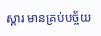ស្តារ មានគ្រប់បច្ច័យ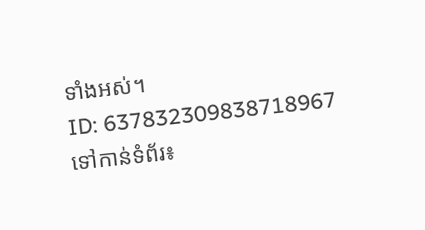ទាំងអស់។
ID: 637832309838718967
ទៅកាន់ទំព័រ៖